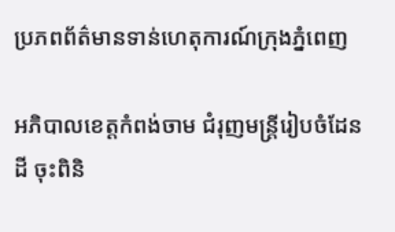ប្រភពព័ត៌មានទាន់ហេតុការណ៍ក្រុងភ្នំពេញ

អភិបាលខេត្តកំពង់ចាម ជំរុញមន្ត្រីរៀបចំដែនដី ចុះពិនិ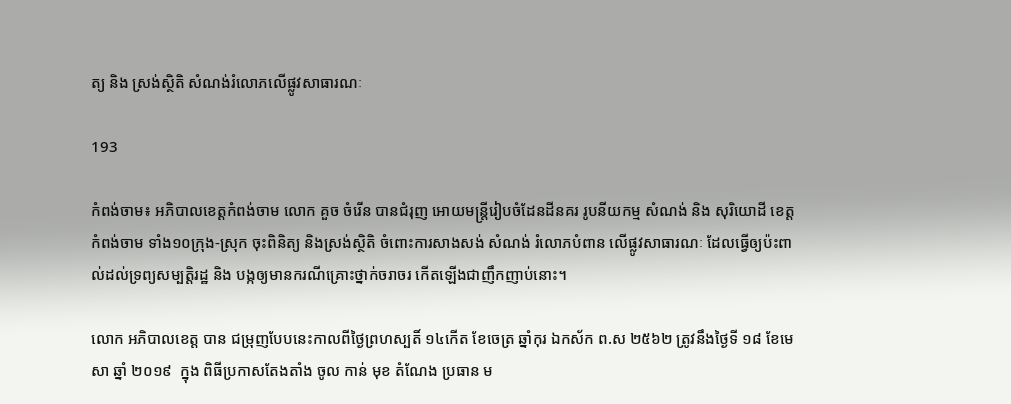ត្យ និង ស្រង់ស្ថិតិ សំណង់រំលោភលើផ្លូវសាធារណៈ

193

កំពង់ចាម៖ អភិបាលខេត្តកំពង់ចាម លោក គួច ចំរើន បានជំរុញ អោយមន្ត្រីរៀបចំដែនដីនគរ រូបនីយកម្ម សំណង់ និង សុរិយោដី ខេត្តកំពង់ចាម ទាំង១០ក្រុង-ស្រុក ចុះពិនិត្យ និងស្រង់ស្ថិតិ ចំពោះការសាងសង់ សំណង់ រំលោភបំពាន លើផ្លូវសាធារណៈ ដែលធ្វើឲ្យប៉ះពាល់ដល់ទ្រព្យសម្បត្តិរដ្ឋ និង បង្កឲ្យមានករណីគ្រោះថ្នាក់ចរាចរ កើតឡើងជាញឹកញាប់នោះ។

លោក អភិបាលខេត្ត បាន ជម្រុញបែបនេះកាលពីថ្ងៃព្រហស្បតិ៍ ១៤កើត ខែចេត្រ ឆ្នាំកុរ ឯកស័ក ព.ស ២៥៦២ ត្រូវនឹងថ្ងៃទី ១៨ ខែមេសា ឆ្នាំ ២០១៩  ក្នុង ពិធីប្រកាសតែងតាំង ចូល កាន់ មុខ តំណែង ប្រធាន ម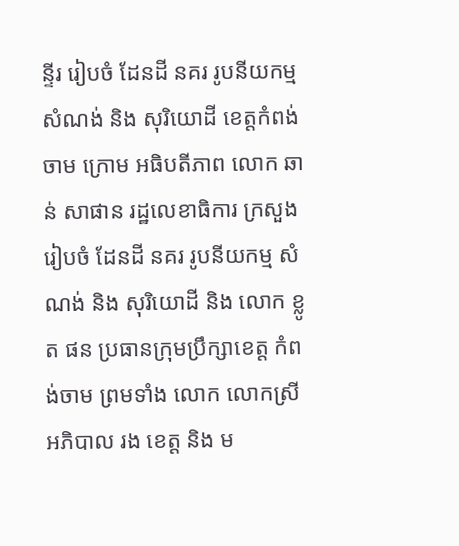ន្ទីរ រៀបចំ ដែនដី នគរ រូបនីយកម្ម សំណង់ និង សុរិយោដី ខេត្តកំពង់ចាម ក្រោម អធិបតីភាព លោក ឆាន់ សាផាន រដ្ឋលេខាធិការ ក្រសួង រៀបចំ ដែនដី នគរ រូបនីយកម្ម សំណង់ និង សុរិយោដី និង លោក ខ្លូត ផន ប្រធានក្រុមប្រឹក្សាខេត្ត កំពង់ចាម ព្រមទាំង លោក លោកស្រី អភិបាល រង ខេត្ត និង ម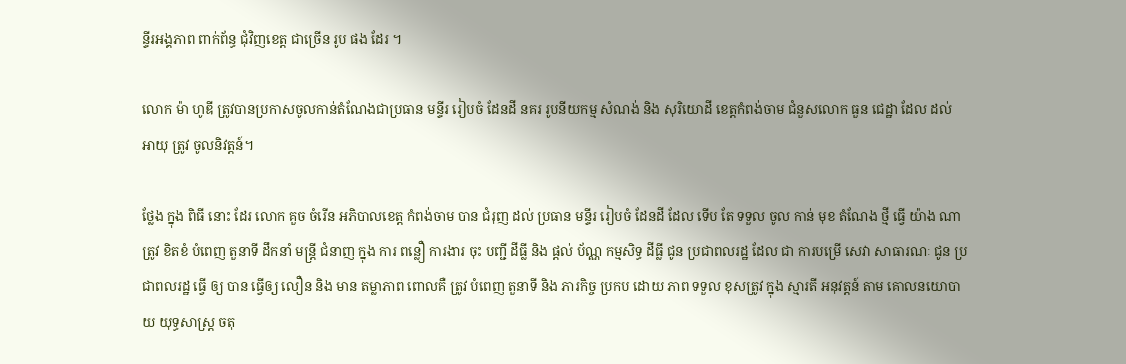ន្ទីរអង្គភាព ពាក់ព័ន្ធ ជុំវិញខេត្ត ជាច្រើន រូប ផង ដែរ ។

លោក ម៉ា ហូឌី ត្រូវបានប្រកាសចូលកាន់តំណែងជាប្រធាន មន្ទីរ រៀបចំ ដែនដី នគរ រូបនីយកម្ម សំណង់ និង សុរិយោដី ខេត្តកំពង់ចាម ជំនួសលោក ធួន ជេដ្ឋា ដែល ដល់ អាយុ ត្រូវ ចូលនិវត្តន៍។

ថ្លែង ក្នុង ពិធី នោះ ដែរ លោក គួច ចំរើន អភិបាលខេត្ត កំពង់ចាម បាន ជំរុញ ដល់ ប្រធាន មន្ទីរ រៀបចំ ដែនដី ដែល ទើប តែ ទទួល ចូល កាន់ មុខ តំណែង ថ្មី ធ្វេី យ៉ាង ណា ត្រូវ ខិតខំ បំពេញ តួនាទី ដឹកនាំ មន្ត្រី ជំនាញ ក្នុង ការ ពន្លឿ ការងារ ចុះ បញ្ជី ដីធ្លី និង ផ្ដល់ ប័ណ្ណ កម្មសិទ្ធ ដីធ្លី ជូន ប្រជាពលរដ្ឋ ដែល ជា ការបម្រើ សេវា សាធារណៈ ជូន ប្រជាពលរដ្ឋ ធ្វេី ឲ្យ បាន ធ្វើឲ្យ លឿន និង មាន តម្លាភាព ពោលគឺ ត្រូវ បំពេញ តួនាទី និង ភារកិច្ច ប្រកប ដោយ ភាព ទទួល ខុសត្រូវ ក្នុង ស្មារតី អនុវត្តន៍ តាម គោលនយោបាយ យុទ្ធសាស្ត្រ ចតុ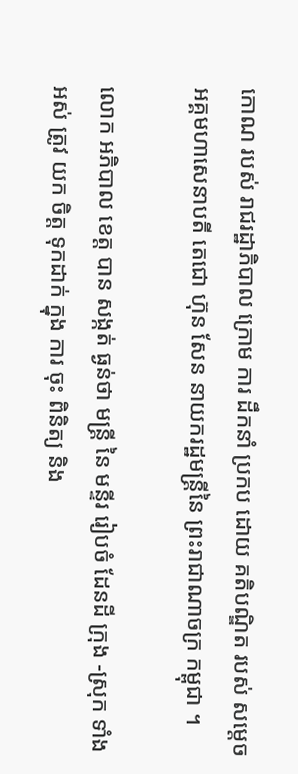កោណ របស់ រាជរដ្ឋាភិបាល ក្រោម ការ ដឹកនាំ ប្រកប ដោយ គតិបណ្ឌិត របស់ សម្តេច អគ្គមហាសេនាបតី តេជោ ហ៊ុន សែន នាយករដ្ឋមន្ត្រីនៃ ព្រះរាជាណាចក្រ កម្ពុជា ។

លោក អភិបាល ខេត្ត បាន សង្កត់ ធ្ងន់ថា មន្ត្រី នៃ មន្ទីរ រៀបចំ ដែនដី ក្រុង -ស្រុក ទាំង អស់ ត្រូវ យក ចិត្ត ទុកដាក់ ក្នុង ការ ចុះ ពិនិត្យ និង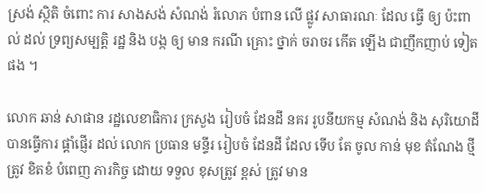ស្រង់ ស្ថិតិ ចំពោះ ការ សាងសង់ សំណង់ រំលោភ បំពាន លើ ផ្លូវ សាធារណៈ ដែល ធ្វើ ឲ្យ ប៉ះពាល់ ដល់ ទ្រព្យសម្បត្តិ រដ្ឋ និង បង្ក ឲ្យ មាន ករណី គ្រោះ ថ្នាក់ ចរាចរ កើត ឡើង ជាញឹកញាប់ ទៀត ផង ។

លោក ឆាន់ សាផាន រដ្ឋលេខាធិការ ក្រសួង រៀបចំ ដែនដី នគរ រូបនីយកម្ម សំណង់ និង សុរិយោដី បានធ្វើការ ផ្តាំផ្ញើរ ដល់ លោក ប្រធាន មន្ទីរ រៀបចំ ដែនដី ដែល ទើប តែ ចូល កាន់ មុខ តំណែង ថ្មី ត្រូវ ខិតខំ បំពេញ ភារកិច្ច ដោយ ទទួល ខុសត្រូវ ខ្ពស់ ត្រូវ មាន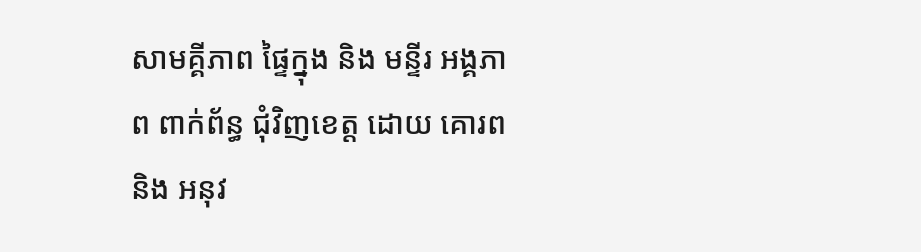សាមគ្គីភាព ផ្ទៃក្នុង និង មន្ទីរ អង្គភាព ពាក់ព័ន្ធ ជុំវិញខេត្ត ដោយ គោរព និង អនុវ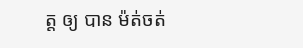ត្ត ឲ្យ បាន ម៉ត់ចត់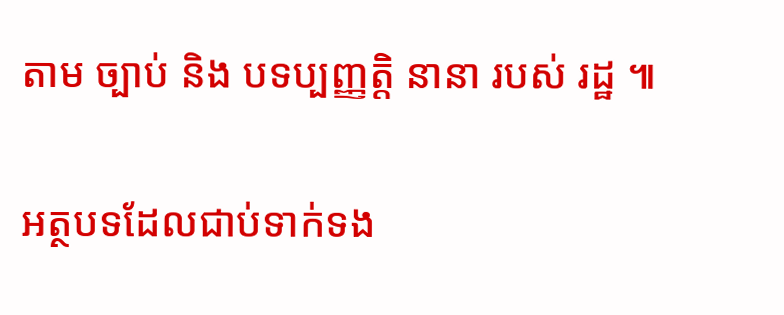តាម ច្បាប់ និង បទប្បញ្ញត្តិ នានា របស់ រដ្ឋ ៕

អត្ថបទដែលជាប់ទាក់ទង